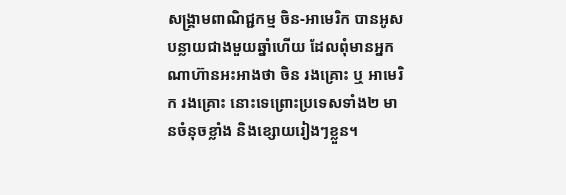សង្គ្រាមពាណិជ្ជកម្ម ចិន-អាមេរិក បានអូសបន្លាយជាងមួយឆ្នាំហើយ ដែលពុំមានអ្នកណាហ៊ានអះអាងថា ចិន រងគ្រោះ ឬ អាមេរិក រងគ្រោះ នោះទេព្រោះប្រទេសទាំង២ មានចំនុចខ្លាំង និងខ្សោយរៀងៗខ្លួន។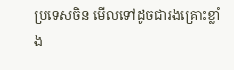ប្រទេសចិន មើលទៅដូចជារងគ្រោះខ្លាំង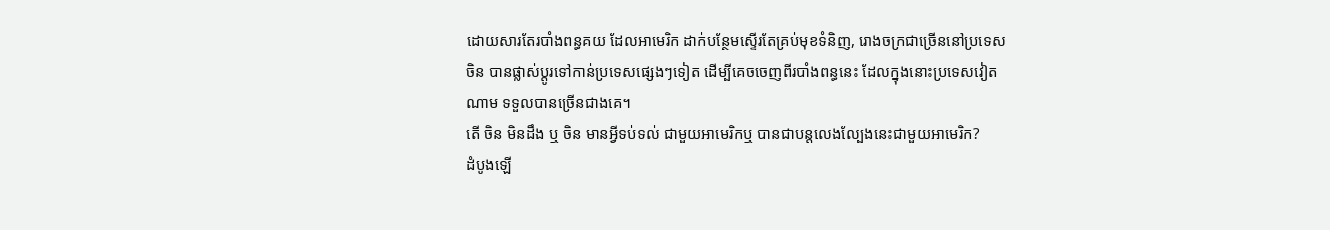ដោយសារតែរបាំងពន្ធគយ ដែលអាមេរិក ដាក់បន្ថែមស្ទើរតែគ្រប់មុខទំនិញ, រោងចក្រជាច្រើននៅប្រទេសចិន បានផ្លាស់ប្តូរទៅកាន់ប្រទេសផ្សេងៗទៀត ដើម្បីគេចចេញពីរបាំងពន្ធនេះ ដែលក្នុងនោះប្រទេសវៀតណាម ទទួលបានច្រើនជាងគេ។
តើ ចិន មិនដឹង ឬ ចិន មានអ្វីទប់ទល់ ជាមួយអាមេរិកឬ បានជាបន្តលេងល្បែងនេះជាមួយអាមេរិក?
ដំបូងឡើ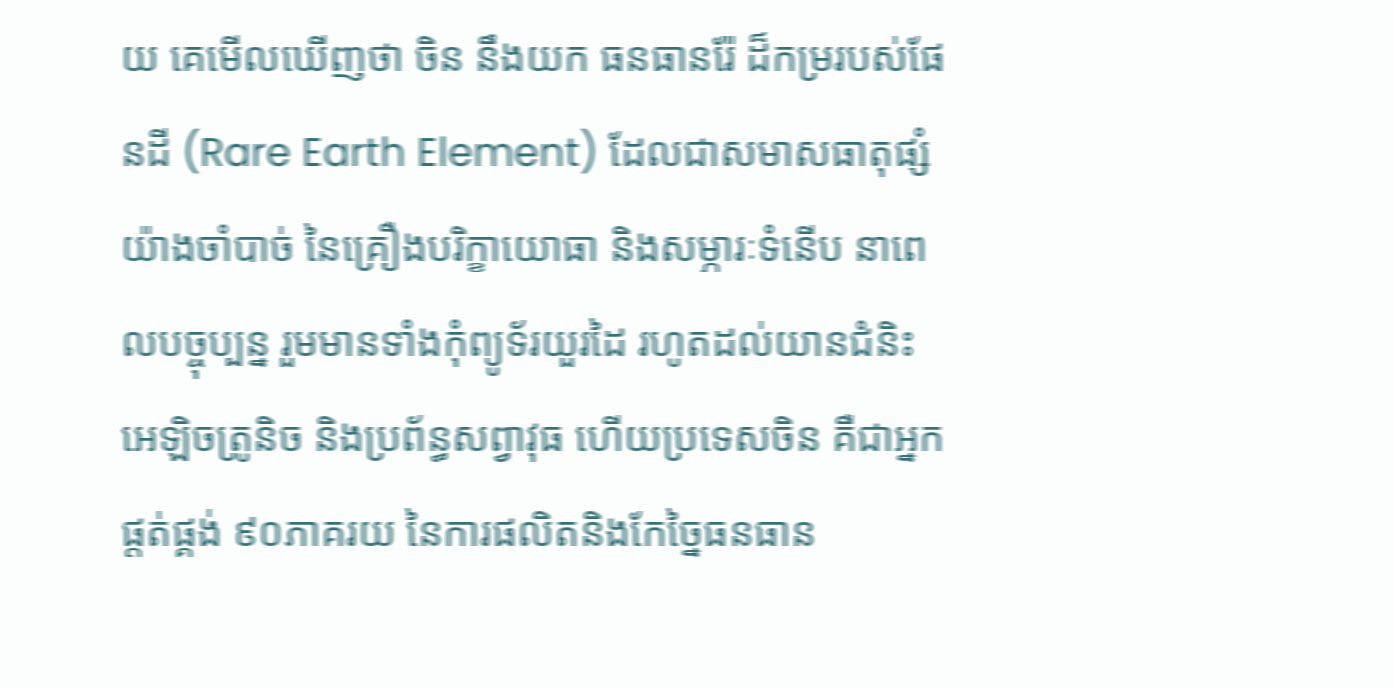យ គេមើលឃើញថា ចិន នឹងយក ធនធានរ៉ែ ដ៏កម្ររបស់ផែនដី (Rare Earth Element) ដែលជាសមាសធាតុផ្សំយ៉ាងចាំបាច់ នៃគ្រឿងបរិក្ខាយោធា និងសម្ភារៈទំនើប នាពេលបច្ចុប្បន្ន រួមមានទាំងកុំព្យូទ័រយួរដៃ រហូតដល់យានជំនិះអេឡិចត្រូនិច និងប្រព័ន្ធសព្វាវុធ ហើយប្រទេសចិន គឺជាអ្នកផ្ដត់ផ្គង់ ៩០ភាគរយ នៃការផលិតនិងកែច្នៃធនធាន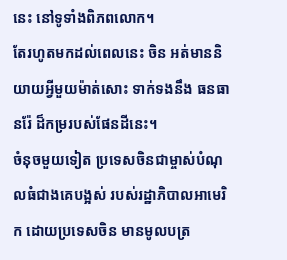នេះ នៅទូទាំងពិភពលោក។
តែរហូតមកដល់ពេលនេះ ចិន អត់មាននិយាយអ្វីមួយម៉ាត់សោះ ទាក់ទងនឹង ធនធានរ៉ែ ដ៏កម្ររបស់ផែនដីនេះ។
ចំនុចមួយទៀត ប្រទេសចិនជាម្ចាស់បំណុលធំជាងគេបង្អស់ របស់រដ្ឋាភិបាលអាមេរិក ដោយប្រទេសចិន មានមូលបត្រ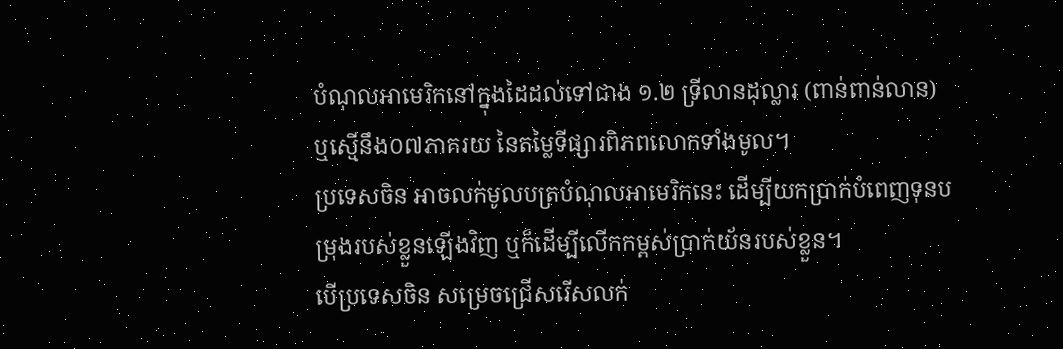បំណុលអាមេរិកនៅក្នុងដៃដល់ទៅជាង ១.២ ទ្រីលានដុល្លារ (ពាន់ពាន់លាន) ឬស្មើនឹង០៧ភាគរយ នៃតម្លៃទីផ្សារពិភពលោកទាំងមូល។
ប្រទេសចិន អាចលក់មូលបត្របំណុលអាមេរិកនេះ ដើម្បីយកប្រាក់បំពេញទុនបម្រុងរបស់ខ្លួនឡើងវិញ ឬក៏ដើម្បីលើកកម្ពស់ប្រាក់យ័នរបស់ខ្លួន។
បើប្រទេសចិន សម្រេចជ្រើសរើសលក់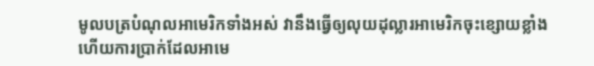មូលបត្របំណុលអាមេរិកទាំងអស់ វានឹងធ្វើឲ្យលុយដុល្លារអាមេរិកចុះខ្សោយខ្លាំង ហើយការប្រាក់ដែលអាមេ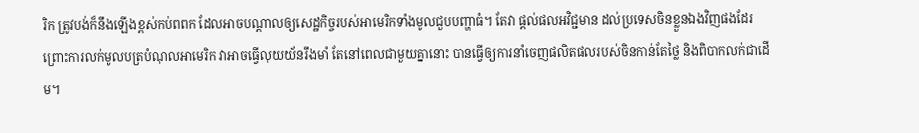រិក ត្រូវបង់ក៏នឹងឡើងខ្ពស់កប់ពពក ដែលអាចបណ្តាលឲ្យសេដ្ឋកិច្ចរបស់អាមេរិកទាំងមូលជួបបញ្ហាធំ។ តែវា ផ្ដល់ផលអវិជ្ជមាន ដល់ប្រទេសចិនខ្លួនឯងវិញផងដែរ ព្រោះការលក់មូលបត្របំណុលអាមេរិក វាអាចធ្វើលុយយ័នរឹងមាំ តែនៅពេលជាមួយគ្នានោះ បានធ្វើឲ្យការនាំចេញផលិតផលរបស់ចិនកាន់តែថ្លៃ និងពិបាកលក់ជាដើម។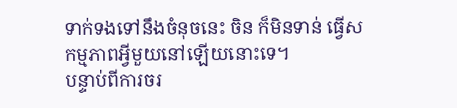ទាក់ទងទៅនឹងចំនុចនេះ ចិន ក៏មិនទាន់ ធ្វើសកម្មភាពអ្វីមួយនៅឡើយនោះទេ។
បន្ទាប់ពីការចរ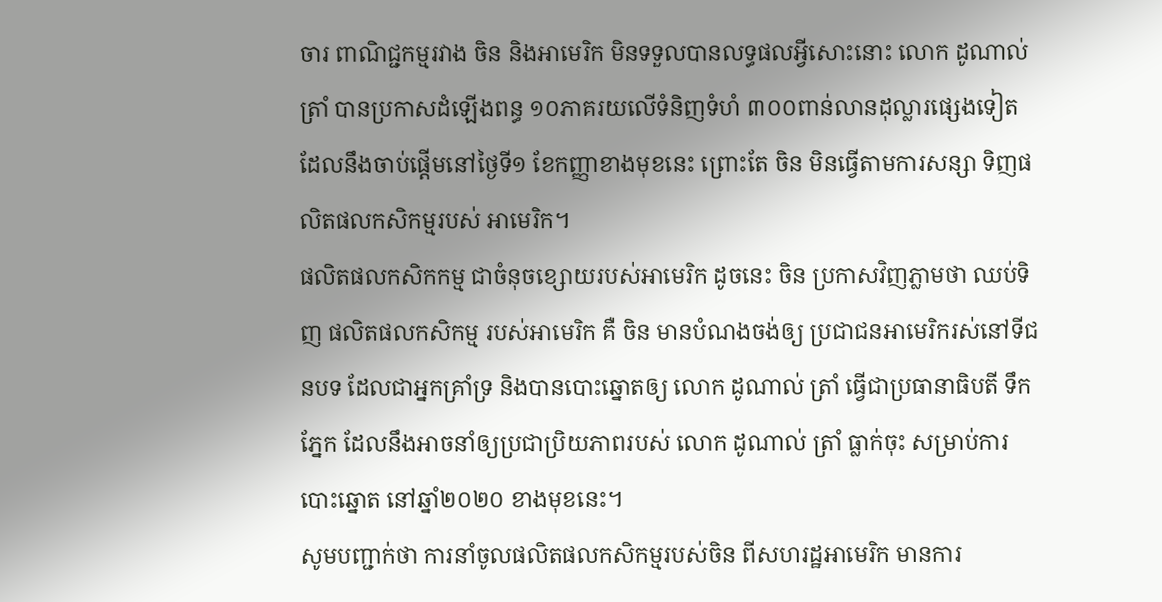ចារ ពាណិជ្ជកម្មរវាង ចិន និងអាមេរិក មិនទទួលបានលទ្ធផលអ្វីសោះនោះ លោក ដូណាល់ ត្រាំ បានប្រកាសដំឡើងពន្ធ ១០ភាគរយលើទំនិញទំហំ ៣០០ពាន់លានដុល្លារផ្សេងទៀត ដែលនឹងចាប់ផ្ដើមនៅថ្ងៃទី១ ខែកញ្ញាខាងមុខនេះ ព្រោះតែ ចិន មិនធ្វើតាមការសន្សា ទិញផលិតផលកសិកម្មរបស់ អាមេរិក។
ផលិតផលកសិកកម្ម ជាចំនុចខ្សោយរបស់អាមេរិក ដូចនេះ ចិន ប្រកាសវិញភ្លាមថា ឈប់ទិញ ផលិតផលកសិកម្ម របស់អាមេរិក គឺ ចិន មានបំណងចង់ឲ្យ ប្រជាជនអាមេរិករស់នៅទីជនបទ ដែលជាអ្នកគ្រាំទ្រ និងបានបោះឆ្នោតឲ្យ លោក ដូណាល់ ត្រាំ ធ្វើជាប្រធានាធិបតី ទឹកភ្នែក ដែលនឹងអាចនាំឲ្យប្រជាប្រិយភាពរបស់ លោក ដូណាល់ ត្រាំ ធ្លាក់ចុះ សម្រាប់ការបោះឆ្នោត នៅឆ្នាំ២០២០ ខាងមុខនេះ។
សូមបញ្ជាក់ថា ការនាំចូលផលិតផលកសិកម្មរបស់ចិន ពីសហរដ្ឋអាមេរិក មានការ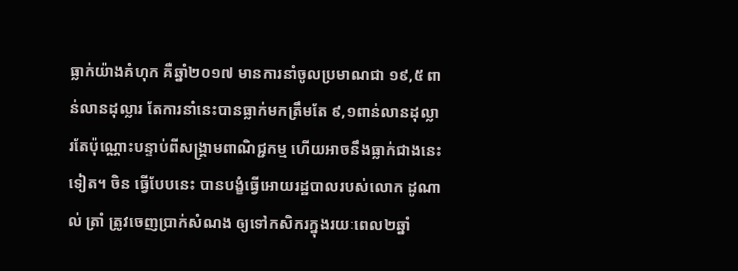ធ្លាក់យ៉ាងគំហុក គឺឆ្នាំ២០១៧ មានការនាំចូលប្រមាណជា ១៩,៥ ពាន់លានដុល្លារ តែការនាំនេះបានធ្លាក់មកត្រឹមតែ ៩,១ពាន់លានដុល្លារតែប៉ុណ្ណោះបន្ទាប់ពីសង្គ្រាមពាណិជ្ជកម្ម ហើយអាចនឹងធ្លាក់ជាងនេះទៀត។ ចិន ធ្វើបែបនេះ បានបង្ខំធ្វើអោយរដ្ឋបាលរបស់លោក ដូណាល់ ត្រាំ ត្រូវចេញប្រាក់សំណង ឲ្យទៅកសិករក្នុងរយៈពេល២ឆ្នាំ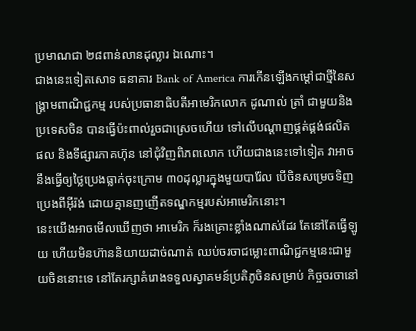ប្រមាណជា ២៨ពាន់លានដុល្លារ ឯណោះ។
ជាងនេះទៀតសោទ ធនាគារ Bank of America ការកើនឡើងកម្តៅជាថ្មីនៃសង្គ្រាមពាណិជ្ជកម្ម របស់ប្រធានាធិបតីអាមេរិកលោក ដូណាល់ ត្រាំ ជាមួយនិងប្រទេសចិន បានធ្វើប៉ះពាល់រួចជាស្រេចហើយ ទៅលើបណ្តាញផ្គត់ផ្គង់ផលិតផល និងទីផ្សារភាគហ៊ុន នៅជុំវិញពិភពលោក ហើយជាងនេះទៅទៀត វាអាចនឹងធ្វើឲ្យថ្លៃប្រេងធ្លាក់ចុះក្រោម ៣០ដុល្លារក្នុងមួយបារ៉ែល បើចិនសម្រេចទិញប្រេងពីអ៊ីរ៉ង់ ដោយគ្មានញញើតទណ្ឌកម្មរបស់អាមេរិកនោះ។
នេះយើងអាចមើលឃើញថា អាមេរិក ក៏រងគ្រោះខ្លាំងណាស់ដែរ តែនៅតែធ្វើឡូយ ហើយមិនហ៊ាននិយាយដាច់ណាត់ ឈប់ចរចាជម្លោះពាណិជ្ជកម្មនេះជាមួយចិននោះទេ នៅតែរក្សាគំរោងទទួលស្វាគមន៍ប្រតិភូចិនសម្រាប់ កិច្ចចរចានៅ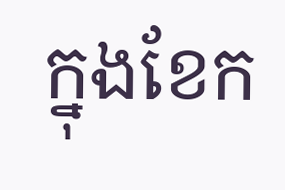ក្នុងខែក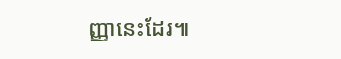ញ្ញានេះដែរ៕